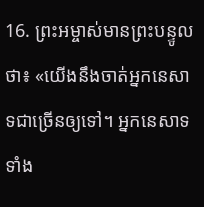16. ព្រះអម្ចាស់មានព្រះបន្ទូលថា៖ «យើងនឹងចាត់អ្នកនេសាទជាច្រើនឲ្យទៅ។ អ្នកនេសាទទាំង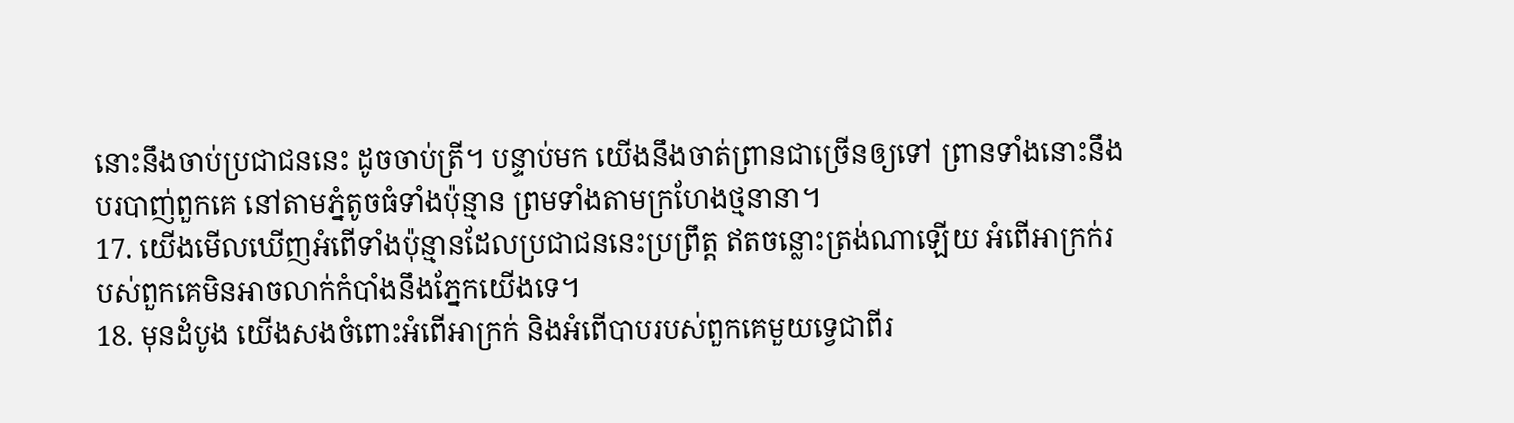នោះនឹងចាប់ប្រជាជននេះ ដូចចាប់ត្រី។ បន្ទាប់មក យើងនឹងចាត់ព្រានជាច្រើនឲ្យទៅ ព្រានទាំងនោះនឹងបរបាញ់ពួកគេ នៅតាមភ្នំតូចធំទាំងប៉ុន្មាន ព្រមទាំងតាមក្រហែងថ្មនានា។
17. យើងមើលឃើញអំពើទាំងប៉ុន្មានដែលប្រជាជននេះប្រព្រឹត្ត ឥតចន្លោះត្រង់ណាឡើយ អំពើអាក្រក់របស់ពួកគេមិនអាចលាក់កំបាំងនឹងភ្នែកយើងទេ។
18. មុនដំបូង យើងសងចំពោះអំពើអាក្រក់ និងអំពើបាបរបស់ពួកគេមួយទ្វេជាពីរ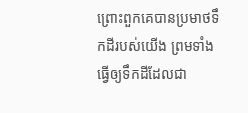ព្រោះពួកគេបានប្រមាថទឹកដីរបស់យើង ព្រមទាំងធ្វើឲ្យទឹកដីដែលជា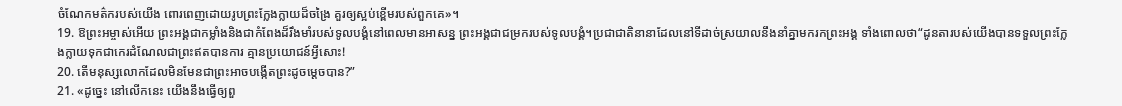ចំណែកមត៌ករបស់យើង ពោរពេញដោយរូបព្រះក្លែងក្លាយដ៏ចង្រៃ គួរឲ្យស្អប់ខ្ពើមរបស់ពួកគេ»។
19. ឱព្រះអម្ចាស់អើយ ព្រះអង្គជាកម្លាំងនិងជាកំពែងដ៏រឹងមាំរបស់ទូលបង្គំនៅពេលមានអាសន្ន ព្រះអង្គជាជម្រករបស់ទូលបង្គំ។ប្រជាជាតិនានាដែលនៅទីដាច់ស្រយាលនឹងនាំគ្នាមករកព្រះអង្គ ទាំងពោលថា“ដូនតារបស់យើងបានទទួលព្រះក្លែងក្លាយទុកជាកេរដំណែលជាព្រះឥតបានការ គ្មានប្រយោជន៍អ្វីសោះ!
20. តើមនុស្សលោកដែលមិនមែនជាព្រះអាចបង្កើតព្រះដូចម្ដេចបាន?”
21. «ដូច្នេះ នៅលើកនេះ យើងនឹងធ្វើឲ្យពួ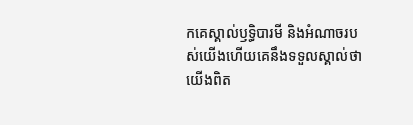កគេស្គាល់ឫទ្ធិបារមី និងអំណាចរបស់យើងហើយគេនឹងទទួលស្គាល់ថា យើងពិត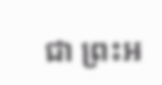ជា ព្រះអ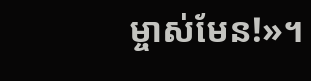ម្ចាស់មែន!»។